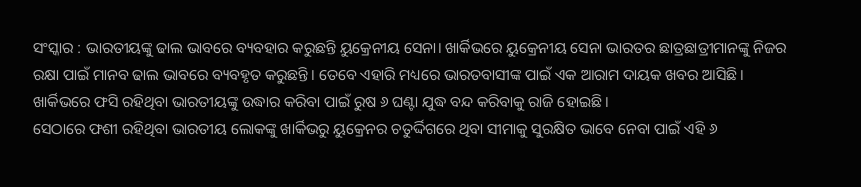ସଂସ୍କାର : ଭାରତୀୟଙ୍କୁ ଢାଲ ଭାବରେ ବ୍ୟବହାର କରୁଛନ୍ତି ୟୁକ୍ରେନୀୟ ସେନା। ଖାର୍କିଭରେ ୟୁକ୍ରେନୀୟ ସେନା ଭାରତର ଛାତ୍ରଛାତ୍ରୀମାନଙ୍କୁ ନିଜର ରକ୍ଷା ପାଇଁ ମାନବ ଢାଲ ଭାବରେ ବ୍ୟବହୃତ କରୁଛନ୍ତି। ତେବେ ଏହାରି ମଧ୍ୟରେ ଭାରତବାସୀଙ୍କ ପାଇଁ ଏକ ଆରାମ ଦାୟକ ଖବର ଆସିଛି। ଖାର୍କିଭରେ ଫସି ରହିଥିବା ଭାରତୀୟଙ୍କୁ ଉଦ୍ଧାର କରିବା ପାଇଁ ରୁଷ ୬ ଘଣ୍ଟା ଯୁଦ୍ଧ ବନ୍ଦ କରିବାକୁ ରାଜି ହୋଇଛି।
ସେଠାରେ ଫଶୀ ରହିଥିବା ଭାରତୀୟ ଲୋକଙ୍କୁ ଖାର୍କିଭରୁ ୟୁକ୍ରେନର ଚତୁର୍ଦ୍ଦିଗରେ ଥିବା ସୀମାକୁ ସୁରକ୍ଷିତ ଭାବେ ନେବା ପାଇଁ ଏହି ୬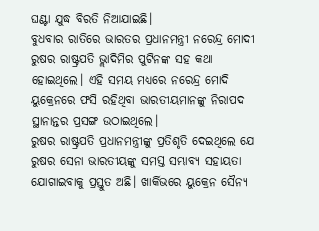ଘଣ୍ଟା ଯୁଦ୍ଧ ବିରତି ନିଆଯାଇଛି।
ବୁଧବାର ରାତିରେ ଭାରତର ପ୍ରଧାନମନ୍ତ୍ରୀ ନରେନ୍ଦ୍ର ମୋଦୀ ରୁଷର ରାଷ୍ଟ୍ରପତି ଭ୍ଲାଦିମିର ପୁଟିନଙ୍କ ସହ କଥା ହୋଇଥିଲେ। ଏହି ସମୟ ମଧ୍ୟରେ ନରେନ୍ଦ୍ର ମୋଦି ୟୁକ୍ରେନରେ ଫସି ରହିଥିବା ଭାରତୀୟମାନଙ୍କୁ ନିରାପଦ ସ୍ଥାନାନ୍ତର ପ୍ରସଙ୍ଗ ଉଠାଇଥିଲେ।
ରୁଷର ରାଷ୍ଟ୍ରପତି ପ୍ରଧାନମନ୍ତ୍ରୀଙ୍କୁ ପ୍ରତିଶୃତି ଦେଇଥିଲେ ଯେ ରୁଷର ସେନା ଭାରତୀୟଙ୍କୁ ସମସ୍ତ ସମ୍ଭାବ୍ୟ ସହାୟତା ଯୋଗାଇବାକୁ ପ୍ରସ୍ତୁତ ଅଛି। ଖାର୍କିଭରେ ୟୁକ୍ରେନ ସୈନ୍ୟ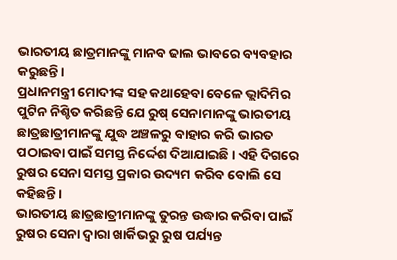ଭାରତୀୟ ଛାତ୍ରମାନଙ୍କୁ ମାନବ ଢାଲ ଭାବରେ ବ୍ୟବହାର କରୁଛନ୍ତି।
ପ୍ରଧାନମନ୍ତ୍ରୀ ମୋଦୀଙ୍କ ସହ କଥାହେବା ବେଳେ ଭ୍ଲାଦିମିର ପୁଟିନ ନିଶ୍ଚିତ କରିଛନ୍ତି ଯେ ରୁଷ୍ ସେନାମାନଙ୍କୁ ଭାରତୀୟ ଛାତ୍ରଛାତ୍ରୀମାନଙ୍କୁ ଯୁଦ୍ଧ ଅଞ୍ଚଳରୁ ବାହାର କରି ଭାରତ ପଠାଇବା ପାଇଁ ସମସ୍ତ ନିର୍ଦ୍ଦେଶ ଦିଆଯାଇଛି। ଏହି ଦିଗରେ ରୁଷର ସେନା ସମସ୍ତ ପ୍ରକାର ଉଦ୍ୟମ କରିବ ବୋଲି ସେ କହିଛନ୍ତି।
ଭାରତୀୟ ଛାତ୍ରଛାତ୍ରୀମାନଙ୍କୁ ତୁରନ୍ତ ଉଦ୍ଧାର କରିବା ପାଇଁ ରୁଷର ସେନା ଦ୍ୱାରା ଖାର୍କିଭରୁ ରୁଷ ପର୍ଯ୍ୟନ୍ତ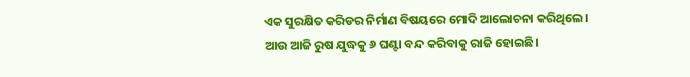ଏକ ସୁରକ୍ଷିତ କରିଡର ନିର୍ମାଣ ବିଷୟରେ ମୋଦି ଆଲୋଚନା କରିଥିଲେ। ଆଉ ଆଜି ରୁଷ ଯୁଦ୍ଧକୁ ୬ ଘଣ୍ଟା ବନ୍ଦ କରିବାକୁ ରାଜି ହୋଇଛି।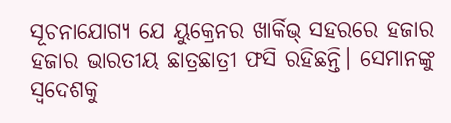ସୂଚନାଯୋଗ୍ୟ ଯେ ୟୁକ୍ରେନର ଖାର୍କିଭ୍ ସହରରେ ହଜାର ହଜାର ଭାରତୀୟ ଛାତ୍ରଛାତ୍ରୀ ଫସି ରହିଛନ୍ତି। ସେମାନଙ୍କୁ ସ୍ୱଦେଶକୁ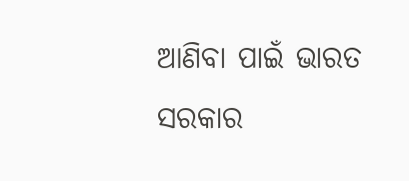ଆଣିବା ପାଇଁ ଭାରତ ସରକାର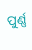ପୁର୍ଣ୍ଣ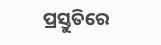ପ୍ରସ୍ତୁତିରେ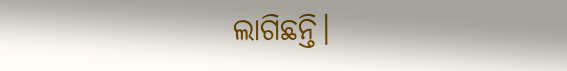ଲାଗିଛନ୍ତି।